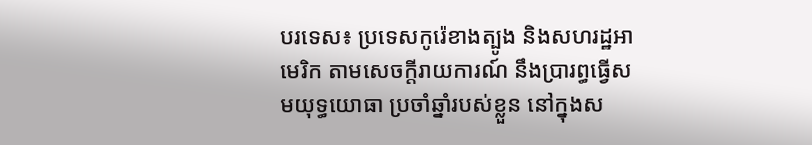បរទេស៖ ប្រទេសកូរ៉េខាងត្បូង និងសហរដ្ឋអាមេរិក តាមសេចក្តីរាយការណ៍ នឹងប្រារព្ធធ្វើសមយុទ្ធយោធា ប្រចាំឆ្នាំរបស់ខ្លួន នៅក្នុងស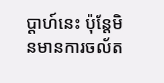ប្ដាហ៍នេះ ប៉ុន្តែមិនមានការចល័ត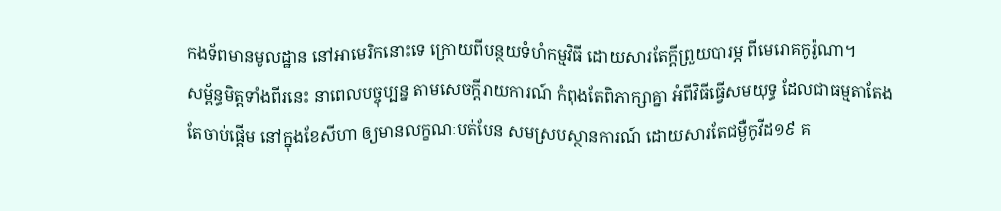កងទ័ពមានមូលដ្ឋាន នៅអាមេរិកនោះទេ ក្រោយពីបន្ថយទំហំកម្មវិធី ដោយសារតែក្តីព្រួយបារម្ភ ពីមេរោគកូរ៉ូណា។
សម្ព័ន្ធមិត្តទាំងពីរនេះ នាពេលបច្ចុប្បន្ន តាមសេចក្តីរាយការណ៍ កំពុងតែពិភាក្សាគ្នា អំពីវិធីធ្វើសមយុទ្ធ ដែលជាធម្មតាតែងតែចាប់ផ្តើម នៅក្នុងខែសីហា ឲ្យមានលក្ខណៈបត់បែន សមស្របស្ថានការណ៍ ដោយសារតែជម្ងឺកូវីដ១៩ គ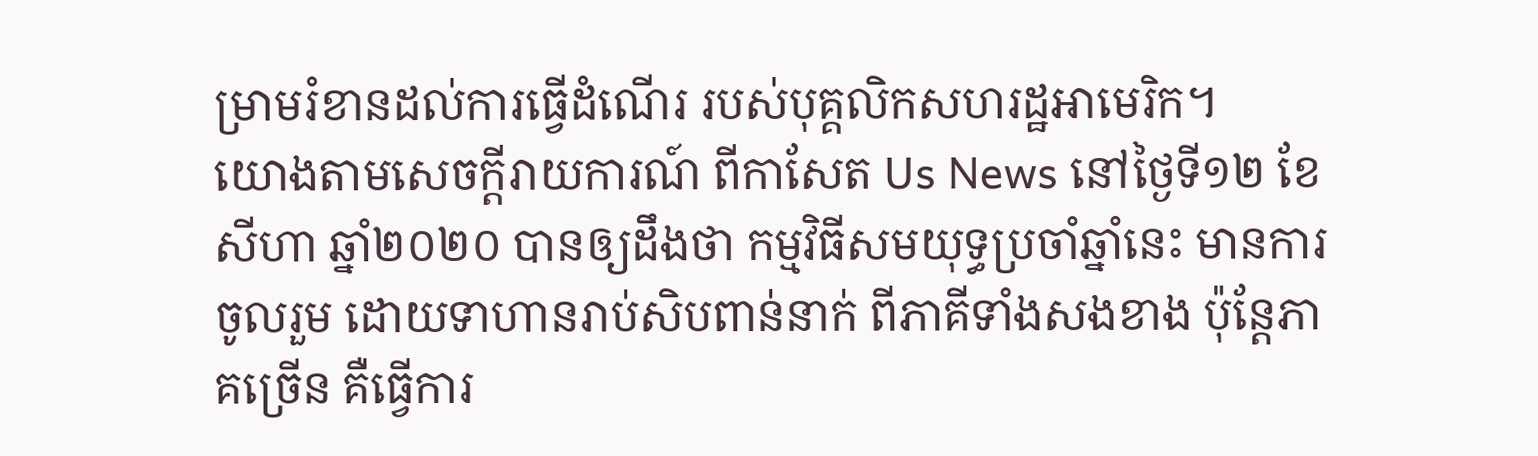ម្រាមរំខានដល់ការធ្វើដំណើរ របស់បុគ្គលិកសហរដ្ឋអាមេរិក។
យោងតាមសេចក្តីរាយការណ៍ ពីកាសែត Us News នៅថ្ងៃទី១២ ខែសីហា ឆ្នាំ២០២០ បានឲ្យដឹងថា កម្មវិធីសមយុទ្ធប្រចាំឆ្នាំនេះ មានការចូលរួម ដោយទាហានរាប់សិបពាន់នាក់ ពីភាគីទាំងសងខាង ប៉ុន្តែភាគច្រើន គឺធ្វើការ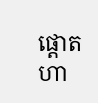ផ្តោតហា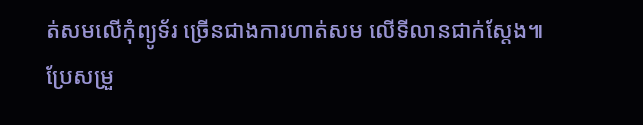ត់សមលើកុំព្យូទ័រ ច្រើនជាងការហាត់សម លើទីលានជាក់ស្តែង៕ ប្រែសម្រួ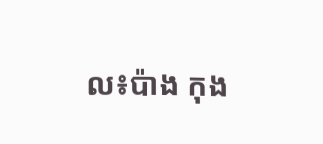ល៖ប៉ាង កុង